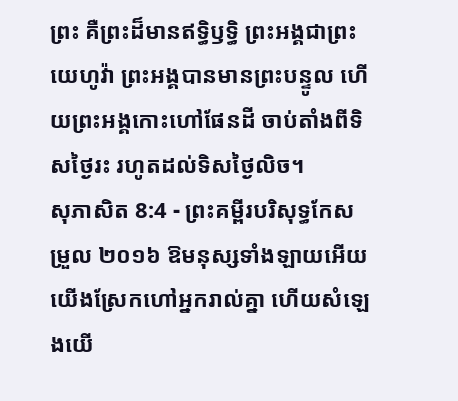ព្រះ គឺព្រះដ៏មានឥទ្ធិឫទ្ធិ ព្រះអង្គជាព្រះយេហូវ៉ា ព្រះអង្គបានមានព្រះបន្ទូល ហើយព្រះអង្គកោះហៅផែនដី ចាប់តាំងពីទិសថ្ងៃរះ រហូតដល់ទិសថ្ងៃលិច។
សុភាសិត 8:4 - ព្រះគម្ពីរបរិសុទ្ធកែសម្រួល ២០១៦ ឱមនុស្សទាំងឡាយអើយ យើងស្រែកហៅអ្នករាល់គ្នា ហើយសំឡេងយើ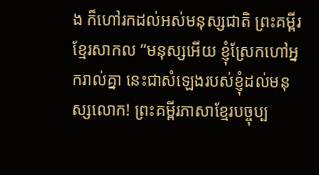ង ក៏ហៅរកដល់អស់មនុស្សជាតិ ព្រះគម្ពីរខ្មែរសាកល “មនុស្សអើយ ខ្ញុំស្រែកហៅអ្នករាល់គ្នា នេះជាសំឡេងរបស់ខ្ញុំដល់មនុស្សលោក! ព្រះគម្ពីរភាសាខ្មែរបច្ចុប្ប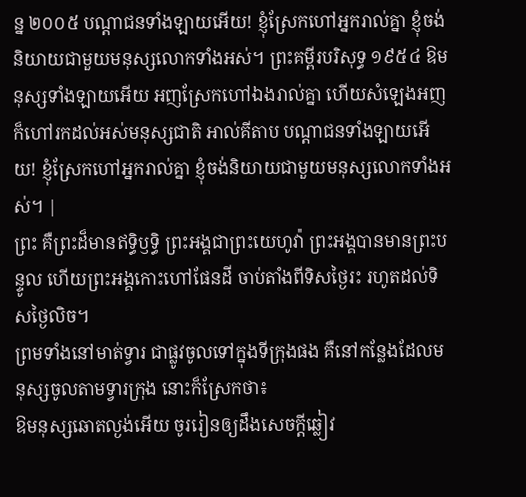ន្ន ២០០៥ បណ្ដាជនទាំងឡាយអើយ! ខ្ញុំស្រែកហៅអ្នករាល់គ្នា ខ្ញុំចង់និយាយជាមួយមនុស្សលោកទាំងអស់។ ព្រះគម្ពីរបរិសុទ្ធ ១៩៥៤ ឱមនុស្សទាំងឡាយអើយ អញស្រែកហៅឯងរាល់គ្នា ហើយសំឡេងអញក៏ហៅរកដល់អស់មនុស្សជាតិ អាល់គីតាប បណ្ដាជនទាំងឡាយអើយ! ខ្ញុំស្រែកហៅអ្នករាល់គ្នា ខ្ញុំចង់និយាយជាមួយមនុស្សលោកទាំងអស់។ |
ព្រះ គឺព្រះដ៏មានឥទ្ធិឫទ្ធិ ព្រះអង្គជាព្រះយេហូវ៉ា ព្រះអង្គបានមានព្រះបន្ទូល ហើយព្រះអង្គកោះហៅផែនដី ចាប់តាំងពីទិសថ្ងៃរះ រហូតដល់ទិសថ្ងៃលិច។
ព្រមទាំងនៅមាត់ទ្វារ ជាផ្លូវចូលទៅក្នុងទីក្រុងផង គឺនៅកន្លែងដែលមនុស្សចូលតាមទ្វារក្រុង នោះក៏ស្រែកថា៖
ឱមនុស្សឆោតល្ងង់អើយ ចូររៀនឲ្យដឹងសេចក្ដីឆ្លៀវ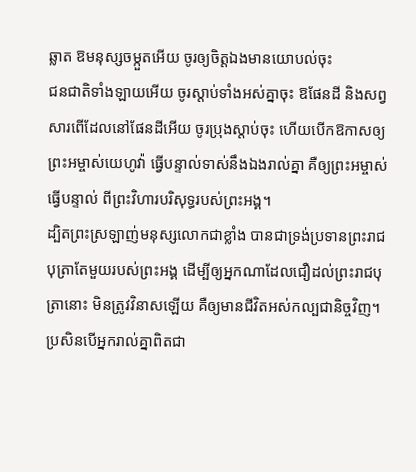ឆ្លាត ឱមនុស្សចម្កួតអើយ ចូរឲ្យចិត្តឯងមានយោបល់ចុះ
ជនជាតិទាំងឡាយអើយ ចូរស្តាប់ទាំងអស់គ្នាចុះ ឱផែនដី និងសព្វសារពើដែលនៅផែនដីអើយ ចូរប្រុងស្តាប់ចុះ ហើយបើកឱកាសឲ្យព្រះអម្ចាស់យេហូវ៉ា ធ្វើបន្ទាល់ទាស់នឹងឯងរាល់គ្នា គឺឲ្យព្រះអម្ចាស់ធ្វើបន្ទាល់ ពីព្រះវិហារបរិសុទ្ធរបស់ព្រះអង្គ។
ដ្បិតព្រះស្រឡាញ់មនុស្សលោកជាខ្លាំង បានជាទ្រង់ប្រទានព្រះរាជបុត្រាតែមួយរបស់ព្រះអង្គ ដើម្បីឲ្យអ្នកណាដែលជឿដល់ព្រះរាជបុត្រានោះ មិនត្រូវវិនាសឡើយ គឺឲ្យមានជីវិតអស់កល្បជានិច្ចវិញ។
ប្រសិនបើអ្នករាល់គ្នាពិតជា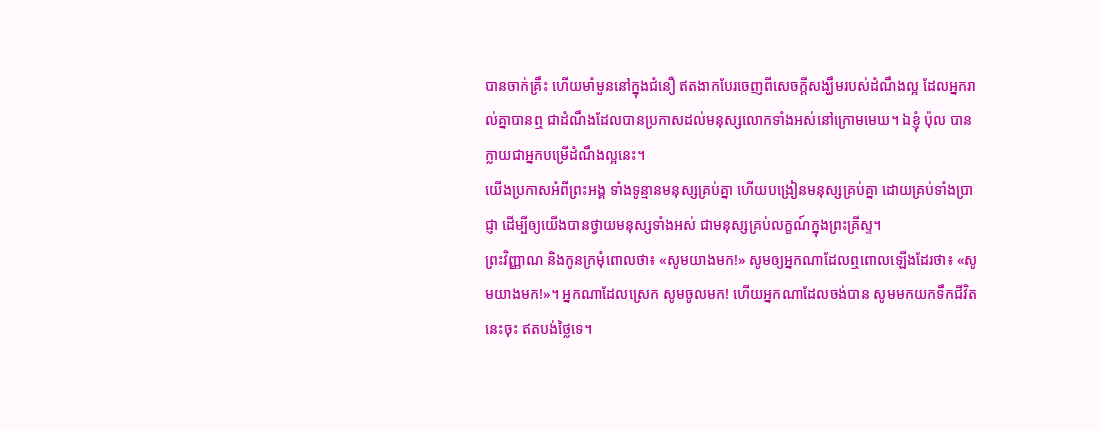បានចាក់គ្រឹះ ហើយមាំមួននៅក្នុងជំនឿ ឥតងាកបែរចេញពីសេចក្តីសង្ឃឹមរបស់ដំណឹងល្អ ដែលអ្នករាល់គ្នាបានឮ ជាដំណឹងដែលបានប្រកាសដល់មនុស្សលោកទាំងអស់នៅក្រោមមេឃ។ ឯខ្ញុំ ប៉ុល បានក្លាយជាអ្នកបម្រើដំណឹងល្អនេះ។
យើងប្រកាសអំពីព្រះអង្គ ទាំងទូន្មានមនុស្សគ្រប់គ្នា ហើយបង្រៀនមនុស្សគ្រប់គ្នា ដោយគ្រប់ទាំងប្រាជ្ញា ដើម្បីឲ្យយើងបានថ្វាយមនុស្សទាំងអស់ ជាមនុស្សគ្រប់លក្ខណ៍ក្នុងព្រះគ្រីស្ទ។
ព្រះវិញ្ញាណ និងកូនក្រមុំពោលថា៖ «សូមយាងមក!» សូមឲ្យអ្នកណាដែលឮពោលឡើងដែរថា៖ «សូមយាងមក!»។ អ្នកណាដែលស្រេក សូមចូលមក! ហើយអ្នកណាដែលចង់បាន សូមមកយកទឹកជីវិតនេះចុះ ឥតបង់ថ្លៃទេ។